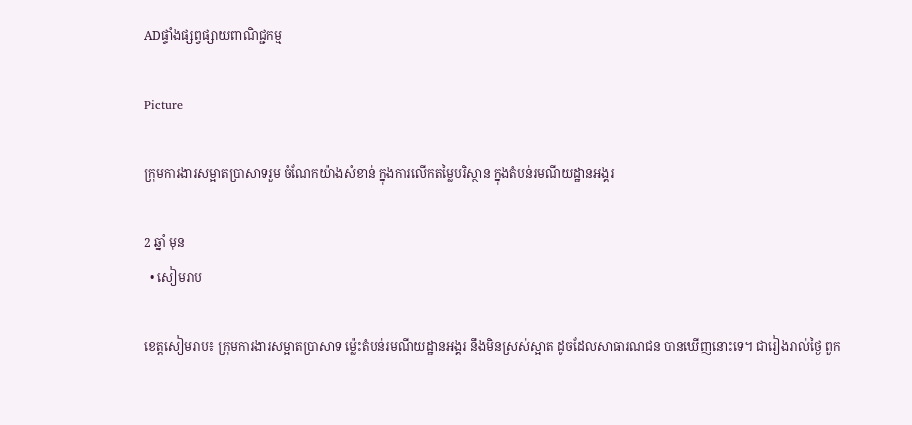ADផ្ទាំងផ្សព្វផ្សាយពាណិជ្ជកម្ម

Picture

ក្រុមការងារសម្អាតប្រាសាទរួម ចំណែកយ៉ាងសំខាន់ ក្នុងការលើកតម្លៃបរិស្ថាន ក្នុងតំបន់រមណីយដ្ឋានអង្គរ

2 ឆ្នាំ មុន
  • សៀមរាប

ខេត្តសៀមរាប៖ ក្រុមការងារសម្អាតប្រាសាទ ម៉្លេះតំបន់រមណីយដ្ឋានអង្គរ នឹងមិនស្រស់ស្អាត ដូចដែលសាធារណជន បានឃើញនោះទេ។ ជារៀងរាល់ថ្ងៃ ពួក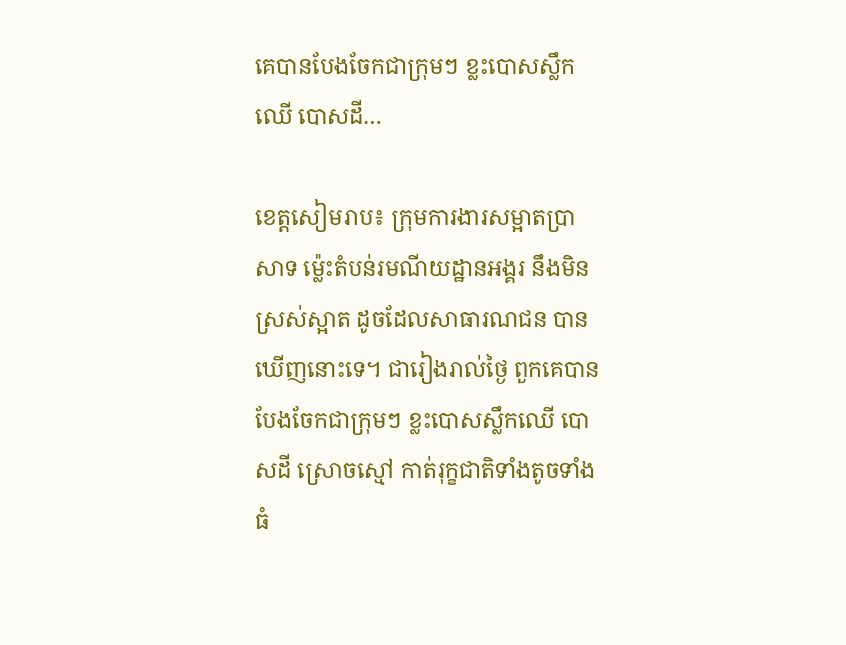គេបានបែងចែកជាក្រុមៗ ខ្លះបោសស្លឹកឈើ បោសដី…

ខេត្តសៀមរាប៖ ក្រុមការងារសម្អាតប្រាសាទ ម៉្លេះតំបន់រមណីយដ្ឋានអង្គរ នឹងមិនស្រស់ស្អាត ដូចដែលសាធារណជន បានឃើញនោះទេ។ ជារៀងរាល់ថ្ងៃ ពួកគេបានបែងចែកជាក្រុមៗ ខ្លះបោសស្លឹកឈើ បោសដី ស្រោចស្មៅ កាត់រុក្ខជាតិទាំងតូចទាំងធំ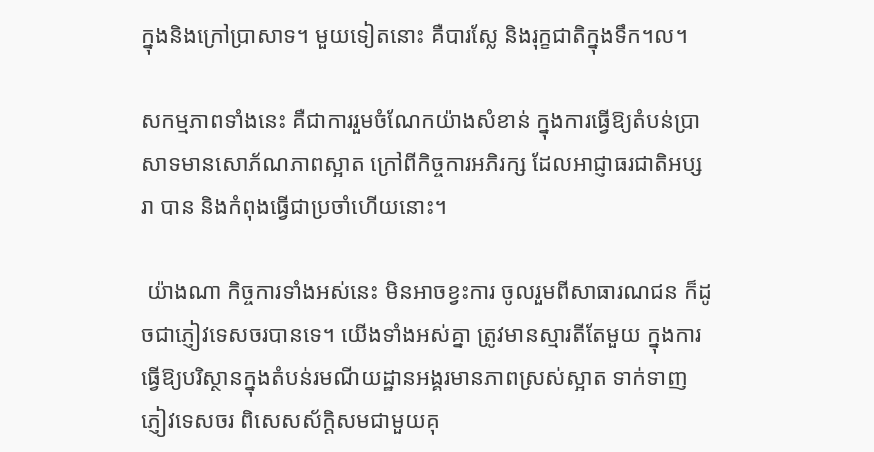ក្នុងនិងក្រៅប្រាសាទ។ មួយទៀតនោះ គឺបារស្លែ និងរុក្ខជាតិក្នុងទឹក។ល។

សកម្មភាពទាំងនេះ គឺជាការរួមចំណែកយ៉ាងសំខាន់ ក្នុងការធ្វើឱ្យតំបន់ប្រាសាទមានសោភ័ណភាពស្អាត ក្រៅពីកិច្ចការអភិរក្ស ដែលអាជ្ញាធរជាតិអប្សរា បាន និងកំពុងធ្វើជាប្រចាំហើយនោះ។

 យ៉ាងណា កិច្ចការទាំងអស់នេះ មិនអាចខ្វះការ ចូលរួមពីសាធារណជន ក៏ដូចជាភ្ញៀវទេសចរបានទេ។ យើងទាំងអស់គ្នា ត្រូវមានស្មារតីតែមួយ ក្នុងការធ្វើឱ្យបរិស្ថានក្នុងតំបន់រមណីយដ្ឋានអង្គរមានភាពស្រស់ស្អាត ទាក់ទាញភ្ញៀវទេសចរ ពិសេសស័ក្ដិសមជាមួយគុ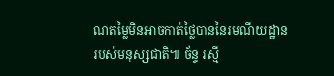ណតម្លៃមិនអាចកាត់ថ្លៃបាននៃរមណីយដ្ឋានរបស់មនុស្សជាតិ៕ ច័ន្ទ រស្មី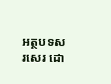អត្ថបទសរសេរ ដោ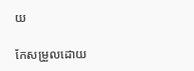យ

កែសម្រួលដោយ